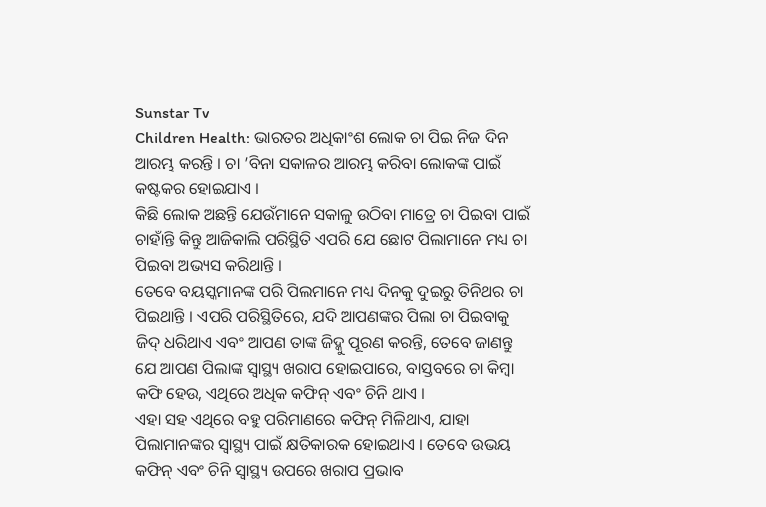Sunstar Tv
Children Health: ଭାରତର ଅଧିକାଂଶ ଲୋକ ଚା ପିଇ ନିଜ ଦିନ ଆରମ୍ଭ କରନ୍ତି । ଚା ’ବିନା ସକାଳର ଆରମ୍ଭ କରିବା ଲୋକଙ୍କ ପାଇଁ କଷ୍ଟକର ହୋଇଯାଏ ।
କିଛି ଲୋକ ଅଛନ୍ତି ଯେଉଁମାନେ ସକାଳୁ ଉଠିବା ମାତ୍ରେ ଚା ପିଇବା ପାଇଁ ଚାହାଁନ୍ତି କିନ୍ତୁ ଆଜିକାଲି ପରିସ୍ଥିତି ଏପରି ଯେ ଛୋଟ ପିଲାମାନେ ମଧ୍ୟ ଚା ପିଇବା ଅଭ୍ୟସ କରିଥାନ୍ତି ।
ତେବେ ବୟସ୍କମାନଙ୍କ ପରି ପିଲମାନେ ମଧ୍ୟ ଦିନକୁ ଦୁଇରୁ ତିନିଥର ଚା ପିଇଥାନ୍ତି । ଏପରି ପରିସ୍ଥିତିରେ, ଯଦି ଆପଣଙ୍କର ପିଲା ଚା ପିଇବାକୁ ଜିଦ୍ ଧରିଥାଏ ଏବଂ ଆପଣ ତାଙ୍କ ଜିଦ୍କୁ ପୂରଣ କରନ୍ତି, ତେବେ ଜାଣନ୍ତୁ ଯେ ଆପଣ ପିଲାଙ୍କ ସ୍ୱାସ୍ଥ୍ୟ ଖରାପ ହୋଇପାରେ, ବାସ୍ତବରେ ଚା କିମ୍ବା କଫି ହେଉ, ଏଥିରେ ଅଧିକ କଫିନ୍ ଏବଂ ଚିନି ଥାଏ ।
ଏହା ସହ ଏଥିରେ ବହୁ ପରିମାଣରେ କଫିନ୍ ମିଳିଥାଏ, ଯାହା ପିଲାମାନଙ୍କର ସ୍ୱାସ୍ଥ୍ୟ ପାଇଁ କ୍ଷତିକାରକ ହୋଇଥାଏ । ତେବେ ଉଭୟ କଫିନ୍ ଏବଂ ଚିନି ସ୍ୱାସ୍ଥ୍ୟ ଉପରେ ଖରାପ ପ୍ରଭାବ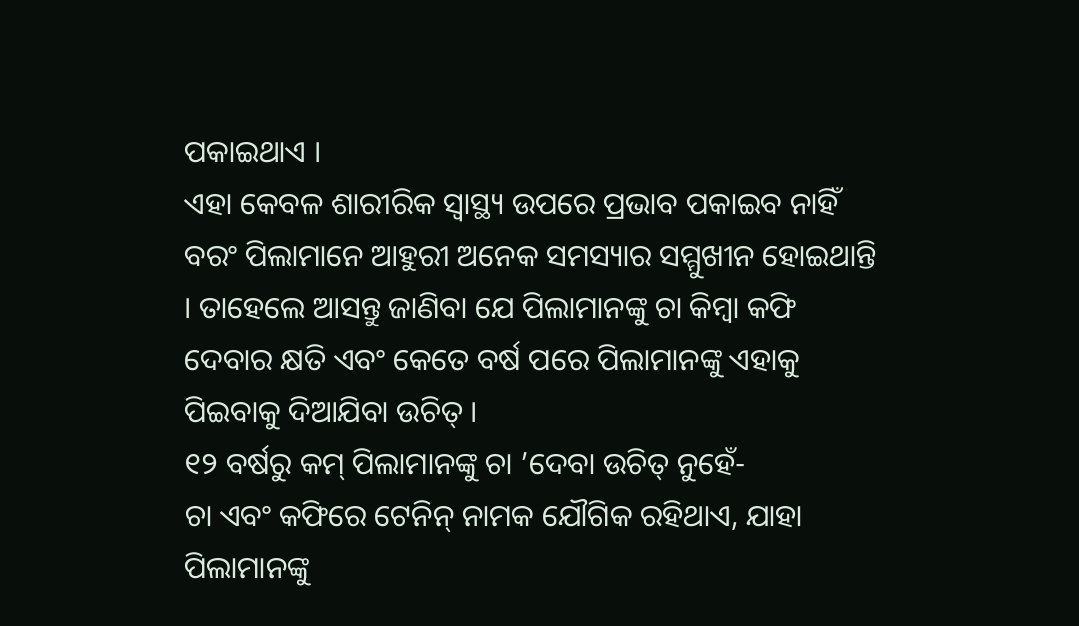ପକାଇଥାଏ ।
ଏହା କେବଳ ଶାରୀରିକ ସ୍ୱାସ୍ଥ୍ୟ ଉପରେ ପ୍ରଭାବ ପକାଇବ ନାହିଁ ବରଂ ପିଲାମାନେ ଆହୁରୀ ଅନେକ ସମସ୍ୟାର ସମ୍ମୁଖୀନ ହୋଇଥାନ୍ତି । ତାହେଲେ ଆସନ୍ତୁ ଜାଣିବା ଯେ ପିଲାମାନଙ୍କୁ ଚା କିମ୍ବା କଫି ଦେବାର କ୍ଷତି ଏବଂ କେତେ ବର୍ଷ ପରେ ପିଲାମାନଙ୍କୁ ଏହାକୁ ପିଇବାକୁ ଦିଆଯିବା ଉଚିତ୍ ।
୧୨ ବର୍ଷରୁ କମ୍ ପିଲାମାନଙ୍କୁ ଚା ’ଦେବା ଉଚିତ୍ ନୁହେଁ-
ଚା ଏବଂ କଫିରେ ଟେନିନ୍ ନାମକ ଯୌଗିକ ରହିଥାଏ, ଯାହା ପିଲାମାନଙ୍କୁ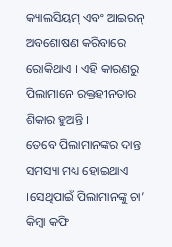କ୍ୟାଲସିୟମ୍ ଏବଂ ଆଇରନ୍ ଅବଶୋଷଣ କରିବାରେ ରୋକିଥାଏ । ଏହି କାରଣରୁ ପିଲାମାନେ ରକ୍ତହୀନତାର ଶିକାର ହୁଅନ୍ତି ।
ତେବେ ପିଲାମାନଙ୍କର ଦାନ୍ତ ସମସ୍ୟା ମଧ୍ୟ ହୋଇଥାଏ ।ସେଥିପାଇଁ ପିଲାମାନଙ୍କୁ ଚା’ କିମ୍ବା କଫି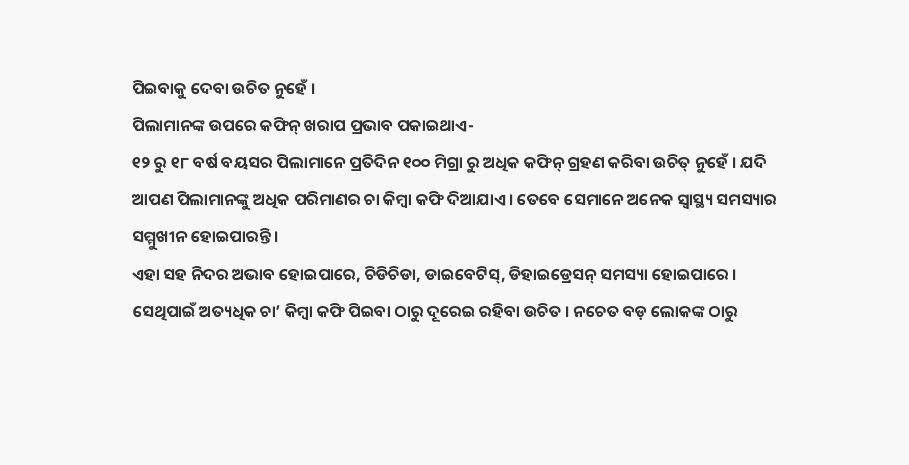ପିଇବାକୁ ଦେବା ଉଚିତ ନୁହେଁ ।
ପିଲାମାନଙ୍କ ଉପରେ କଫିନ୍ ଖରାପ ପ୍ରଭାବ ପକାଇଥାଏ-
୧୨ ରୁ ୧୮ ବର୍ଷ ବୟସର ପିଲାମାନେ ପ୍ରତିଦିନ ୧୦୦ ମିଗ୍ରା ରୁ ଅଧିକ କଫିନ୍ ଗ୍ରହଣ କରିବା ଉଚିତ୍ ନୁହେଁ । ଯଦି ଆପଣ ପିଲାମାନଙ୍କୁ ଅଧିକ ପରିମାଣର ଚା କିମ୍ବା କଫି ଦିଆଯାଏ । ତେବେ ସେମାନେ ଅନେକ ସ୍ୱାସ୍ଥ୍ୟ ସମସ୍ୟାର ସମ୍ମୁଖୀନ ହୋଇପାରନ୍ତି ।
ଏହା ସହ ନିଦର ଅଭାବ ହୋଇପାରେ, ଚିଡିଚିଡା, ଡାଇବେଟିସ୍, ଡିହାଇଡ୍ରେସନ୍ ସମସ୍ୟା ହୋଇପାରେ । ସେଥିପାଇଁ ଅତ୍ୟଧିକ ଚା’ କିମ୍ବା କଫି ପିଇବା ଠାରୁ ଦୂରେଇ ରହିବା ଉଚିତ । ନଚେତ ବଡ଼ ଲୋକଙ୍କ ଠାରୁ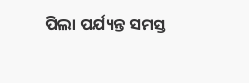ପିଲା ପର୍ଯ୍ୟନ୍ତ ସମସ୍ତ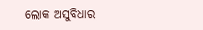ଲୋକ ଅସୁବିଧାର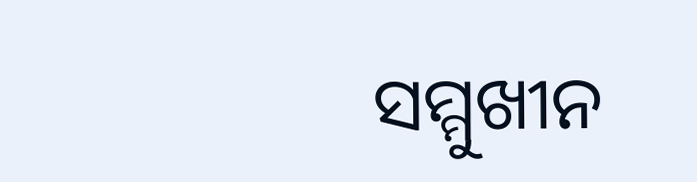ସମ୍ମୁଖୀନ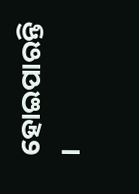ହୋଇପାରନ୍ତି ।